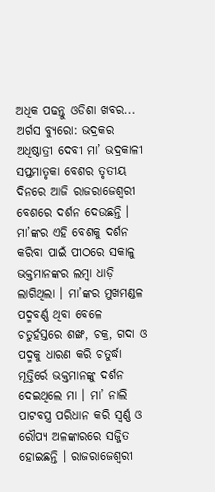ଅଧିକ ପଢନ୍ତୁ ଓଡିଶା ଖବର...
ଅର୍ଗସ ବ୍ୟୁରୋ: ଭଦ୍ରକର ଅଧିଷ୍ଠାତ୍ରୀ ଦେବୀ ମା’ ଭଦ୍ରକାଳୀ ସପ୍ତମାତୃକା ବେଶର ତୃତୀୟ ଦିନରେ ଆଜି ରାଜରାଜେଶ୍ଵରୀ ବେଶରେ ଦର୍ଶନ ଦେଉଛନ୍ତି । ମା’ଙ୍କର ଏହି ବେଶକୁ ଦର୍ଶନ କରିବା ପାଇଁ ପୀଠରେ ସକାଳୁ ଭକ୍ତମାନଙ୍କର ଲମ୍ବା ଧାଡ଼ି ଲାଗିଥିଲା । ମା’ଙ୍କର ମୁଖମଣ୍ଡଳ ପଦ୍ମବର୍ଣ୍ଣ ଥିବା ବେଳେ ଚତୁର୍ହସ୍ତରେ ଶଙ୍ଖ, ଚକ୍ର, ଗଦା ଓ ପଦ୍ମକୁ ଧାରଣ କରି ଚତୁର୍ଦ୍ଧା ମୂତ୍ତିର୍ରେ ଭକ୍ତମାନଙ୍କୁ ଦର୍ଶନ ଦେଇଥିଲେ ମା । ମା’ ନାଲି ପାଟବସ୍ତ୍ର ପରିଧାନ କରି ସ୍ଵର୍ଣ୍ଣ ଓ ରୌପ୍ୟ ଅଳଙ୍କାରରେ ସଜ୍ଜିତ ହୋଇଛନ୍ତି । ରାଜରାଜେଶ୍ଵରୀ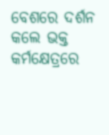ବେଶରେ ଦର୍ଶନ କଲେ ଭକ୍ତ କର୍ମକ୍ଷେତ୍ରରେ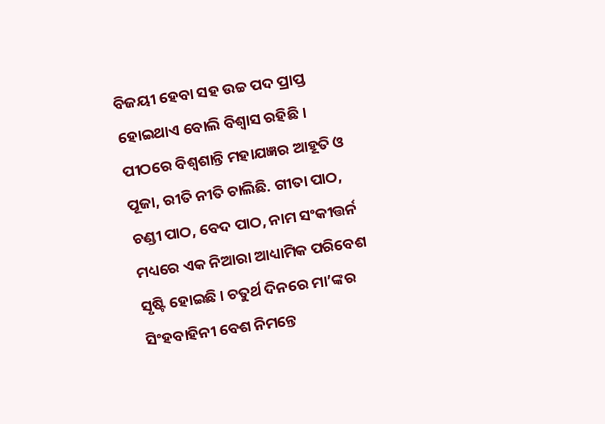ବିଜୟୀ ହେବା ସହ ଉଚ୍ଚ ପଦ ପ୍ରାପ୍ତ ହୋଇଥାଏ ବୋଲି ବିଶ୍ଵାସ ରହିଛି । ପୀଠରେ ବିଶ୍ଵଶାନ୍ତି ମହାଯଜ୍ଞର ଆହୂତି ଓ ପୂଜା, ରୀତି ନୀତି ଚାଲିଛି. ଗୀତା ପାଠ, ଚଣ୍ଡୀ ପାଠ, ବେଦ ପାଠ, ନାମ ସଂକୀତ୍ତର୍ନ ମଧ୍ୟରେ ଏକ ନିଆରା ଆଧ୍ୟାମିକ ପରିବେଶ ସୃଷ୍ଟି ହୋଇଛି । ଚତୁର୍ଥ ଦିନରେ ମା’ଙ୍କର ସିଂହବାହିନୀ ବେଶ ନିମନ୍ତେ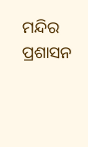ମନ୍ଦିର ପ୍ରଶାସନ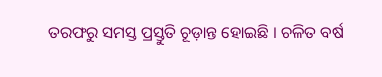ତରଫରୁ ସମସ୍ତ ପ୍ରସ୍ତୁତି ଚୂଡ଼ାନ୍ତ ହୋଇଛି । ଚଳିତ ବର୍ଷ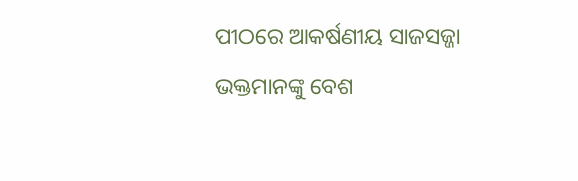ପୀଠରେ ଆକର୍ଷଣୀୟ ସାଜସଜ୍ଜା ଭକ୍ତମାନଙ୍କୁ ବେଶ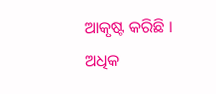ଆକୃଷ୍ଟ କରିଛି ।
ଅଧିକ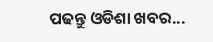ପଢନ୍ତୁ ଓଡିଶା ଖବର...